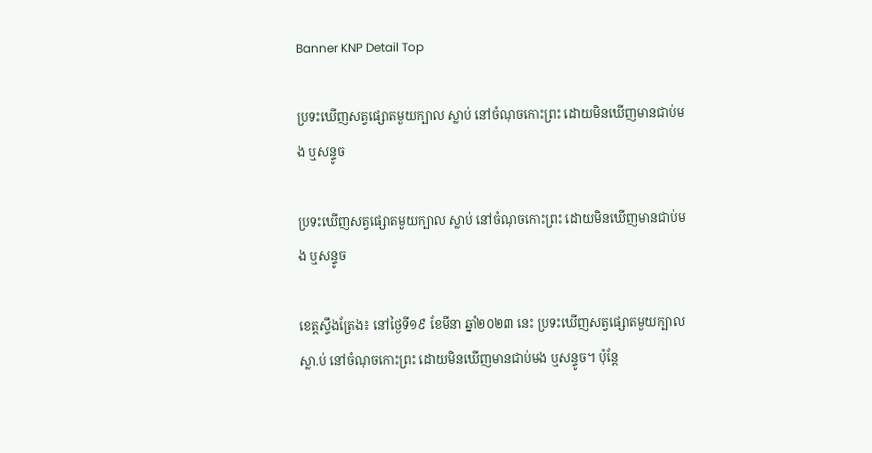Banner KNP Detail Top

ប្រទះឃើញសត្វផ្សោតមួយក្បាល ស្លាប់ នៅចំណុចកោះព្រះ ដោយមិនឃើញមានជាប់មង ឬសន្ទូច

ប្រទះឃើញសត្វផ្សោតមួយក្បាល ស្លាប់ នៅចំណុចកោះព្រះ ដោយមិនឃើញមានជាប់មង ឬសន្ទូច

ខេត្តស្ទឹងត្រែង៖ នៅថ្ងៃទី១៩ ខែមីនា ឆ្នាំ២០២៣ នេះ ប្រទះឃើញសត្វផ្សោតមួយក្បាល ស្លា.ប់ នៅចំណុចកោះព្រះ ដោយមិនឃើញមានជាប់មង ឬសន្ទូច។ ប៉ុន្តែ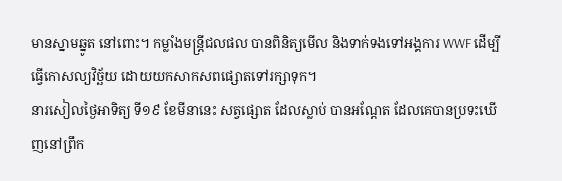មានស្នាមឆ្នូត នៅពោះ។ កម្លាំងមន្ត្រីជលផល បានពិនិត្យមើល និងទាក់ទងទៅអង្គការ WWF ដើម្បីធ្វើកោសល្យវិច្ឆ័យ ដោយយកសាកសពផ្សោតទៅរក្សាទុក។
នារសៀលថ្ងៃអាទិត្យ ទី១៩ ខែមីនានេះ សត្វផ្សោត ដែលស្លាប់ បានអណ្តែត ដែលគេបានប្រទះឃើញនៅព្រឹក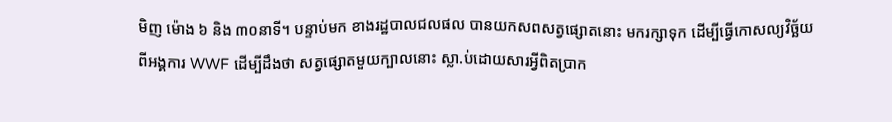មិញ ម៉ោង ៦ និង ៣០នាទី។ បន្ទាប់មក ខាងរដ្ឋបាលជលផល បានយកសពសត្វផ្សោតនោះ មករក្សាទុក ដើម្បីធ្វើកោសល្យវិច្ឆ័យ ពីអង្គការ WWF ដើម្បីដឹងថា សត្វផ្សោតមួយក្បាលនោះ ស្លា.ប់ដោយសារអ្វីពិតប្រាក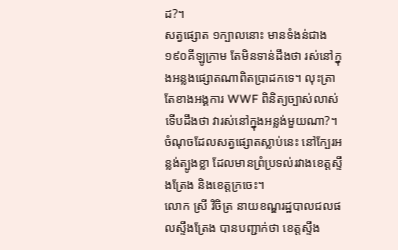ដ?។
សត្វផ្សោត ១ក្បាលនោះ មានទំងន់ជាង ១៩០គីឡូក្រាម តែមិនទាន់ដឹងថា រស់នៅក្នុងអន្លងផ្សោតណាពិតប្រាដកទេ។ លុះត្រាតែខាងអង្គការ WWF ពិនិត្យច្បាស់លាស់ ទើបដឹងថា វារស់នៅក្នុងអន្លង់មួយណា?។ ចំណុចដែលសត្វផ្សោតស្លាប់នេះ នៅក្បែរអន្លង់ត្បូងខ្លា ដែលមានព្រំប្រទល់រវាងខេត្តស្ទឹងត្រែង និងខេត្តក្រចេះ។
លោក ស្រី វិចិត្រ នាយខណ្ឌរដ្ឋបាលជលផលស្ទឹងត្រែង បានបញ្ជាក់ថា ខេត្តស្ទឹង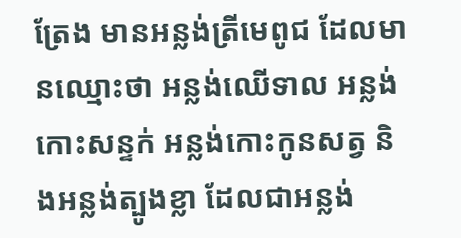ត្រែង មានអន្លង់ត្រីមេពូជ ដែលមានឈ្មោះថា អន្លង់ឈើទាល អន្លង់កោះសន្ទក់ អន្លង់កោះកូនសត្វ និងអន្លង់ត្បូងខ្លា ដែលជាអន្លង់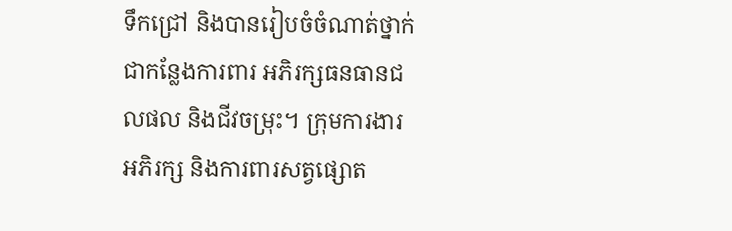ទឹកជ្រៅ និងបានរៀបចំចំណាត់ថ្នាក់ ជាកន្លែងការពារ អភិរក្សធនធានជលផល និងជីវចម្រុះ។ ក្រុមការងារ អភិរក្ស និងការពារសត្វផ្សោត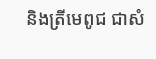និងត្រីមេពូជ ជាសំ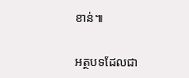ខាន់៕

អត្ថបទដែលជា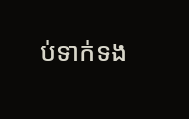ប់ទាក់ទង